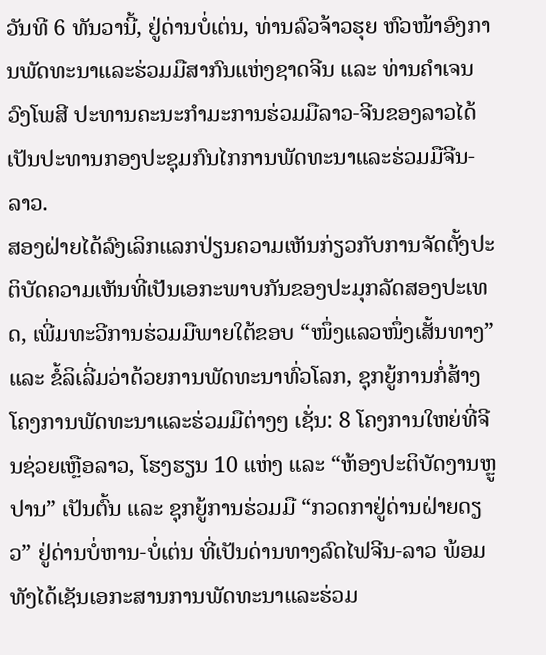ວັນທີ 6 ທັນວານີ້, ຢູ່ດ່ານບໍ່ເຕ່ນ, ທ່ານລົວຈ້າວຮຸຍ ຫົວໜ້າອົງການພັດທະນາແລະຮ່ວມມືສາກົນແຫ່ງຊາດຈີນ ແລະ ທ່ານຄຳເຈນ ວົງໂພສີ ປະທານຄະນະກຳມະການຮ່ວມມືລາວ-ຈີນຂອງລາວໄດ້ເປັນປະທານກອງປະຊຸມກົນໄກການພັດທະນາແລະຮ່ວມມືຈີນ-ລາວ.
ສອງຝ່າຍໄດ້ລົງເລິກແລກປ່ຽນຄວາມເຫັນກ່ຽວກັບການຈັດຕັ້ງປະຕິບັດຄວາມເຫັນທີ່ເປັນເອກະພາບກັນຂອງປະມຸກລັດສອງປະເທດ, ເພີ່ມທະວີການຮ່ວມມືພາຍໃຕ້ຂອບ “ໜຶ່ງແລວໜຶ່ງເສັ້ນທາງ” ແລະ ຂໍ້ລິເລີ່ມວ່າດ້ວຍການພັດທະນາທົ່ວໂລກ, ຊຸກຍູ້ການກໍ່ສ້າງໂຄງການພັດທະນາແລະຮ່ວມມືຕ່າງໆ ເຊັ່ນ: 8 ໂຄງການໃຫຍ່ທີ່ຈີນຊ່ວຍເຫຼືອລາວ, ໂຮງຮຽນ 10 ແຫ່ງ ແລະ “ຫ້ອງປະຕິບັດງານຫຼູປານ” ເປັນຕົ້ນ ແລະ ຊຸກຍູ້ການຮ່ວມມື “ກວດກາຢູ່ດ່ານຝ່າຍດຽວ” ຢູ່ດ່ານບໍ່ຫານ-ບໍ່ເຕ່ນ ທີ່ເປັນດ່ານທາງລົດໄຟຈີນ-ລາວ ພ້ອມທັງໄດ້ເຊັນເອກະສານການພັດທະນາແລະຮ່ວມ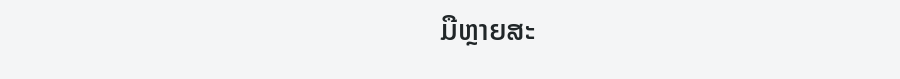ມືຫຼາຍສະ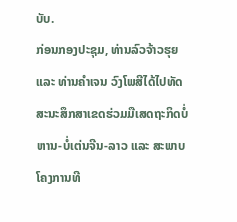ບັບ.
ກ່ອນກອງປະຊຸມ, ທ່ານລົວຈ້າວຮຸຍ ແລະ ທ່ານຄຳເຈນ ວົງໂພສີໄດ້ໄປທັດສະນະສຶກສາເຂດຮ່ວມມືເສດຖະກິດບໍ່ຫານ-ບໍ່ເຕ່ນຈີນ-ລາວ ແລະ ສະພາບໂຄງການທີ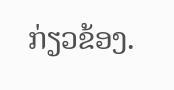ກ່ຽວຂ້ອງ.